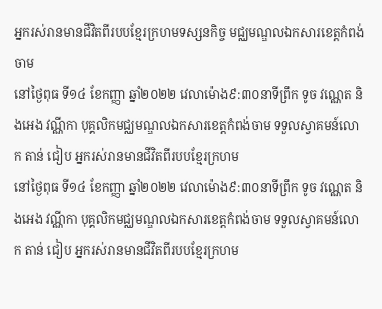អ្នករស់រានមានជីវិតពីរបបខ្មែរក្រហមទស្សនកិច្ច មជ្ឈមណ្ឌលឯកសារខេត្តកំពង់ចាម
នៅថ្ងៃពុធ ទី១៤ ខែកញ្ញា ឆ្នាំ២០២២ វេលាម៉ោង៩:៣០នាទីព្រឹក ទូច វណ្ណេត និងអេង វណ្ណីកា បុគ្គលិកមជ្ឈមណ្ឌលឯកសារខេត្តកំពង់ចាម ទទួលស្វាគមន៍លោក តាន់ ជៀប អ្នករស់រានមានជីវិតពីរបបខ្មែរក្រហម
នៅថ្ងៃពុធ ទី១៤ ខែកញ្ញា ឆ្នាំ២០២២ វេលាម៉ោង៩:៣០នាទីព្រឹក ទូច វណ្ណេត និងអេង វណ្ណីកា បុគ្គលិកមជ្ឈមណ្ឌលឯកសារខេត្តកំពង់ចាម ទទួលស្វាគមន៍លោក តាន់ ជៀប អ្នករស់រានមានជីវិតពីរបបខ្មែរក្រហម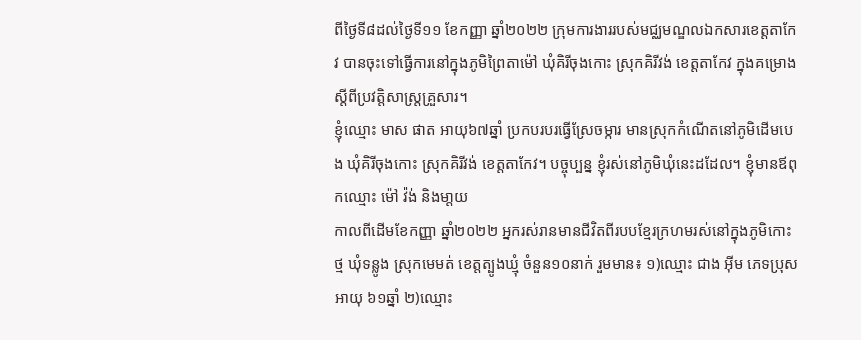ពីថ្ងៃទី៨ដល់ថ្ងៃទី១១ ខែកញ្ញា ឆ្នាំ២០២២ ក្រុមការងាររបស់មជ្ឈមណ្ឌលឯកសារខេត្តតាកែវ បានចុះទៅធ្វើការនៅក្នុងភូមិព្រៃតាម៉ៅ ឃុំគិរីចុងកោះ ស្រុកគិរីវង់ ខេត្តតាកែវ ក្នុងគម្រោងស្តីពីប្រវត្តិសាស្ត្រគ្រួសារ។
ខ្ញុំឈ្មោះ មាស ផាត អាយុ៦៧ឆ្នាំ ប្រកបរបរធ្វើស្រែចម្ការ មានស្រុកកំណើតនៅភូមិដើមបេង ឃុំគិរីចុងកោះ ស្រុកគិរីវង់ ខេត្តតាកែវ។ បច្ចុប្បន្ន ខ្ញុំរស់នៅភូមិឃុំនេះដដែល។ ខ្ញុំមានឪពុកឈ្មោះ ម៉ៅ វ៉ង់ និងមា្តយ
កាលពីដើមខែកញ្ញា ឆ្នាំ២០២២ អ្នករស់រានមានជីវិតពីរបបខ្មែរក្រហមរស់នៅក្នុងភូមិកោះថ្ម ឃុំទន្លូង ស្រុកមេមត់ ខេត្តត្បូងឃ្មុំ ចំនួន១០នាក់ រួមមាន៖ ១)ឈ្មោះ ជាង អ៊ីម ភេទប្រុស អាយុ ៦១ឆ្នាំ ២)ឈ្មោះ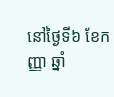នៅថ្ងៃទី៦ ខែកញ្ញា ឆ្នាំ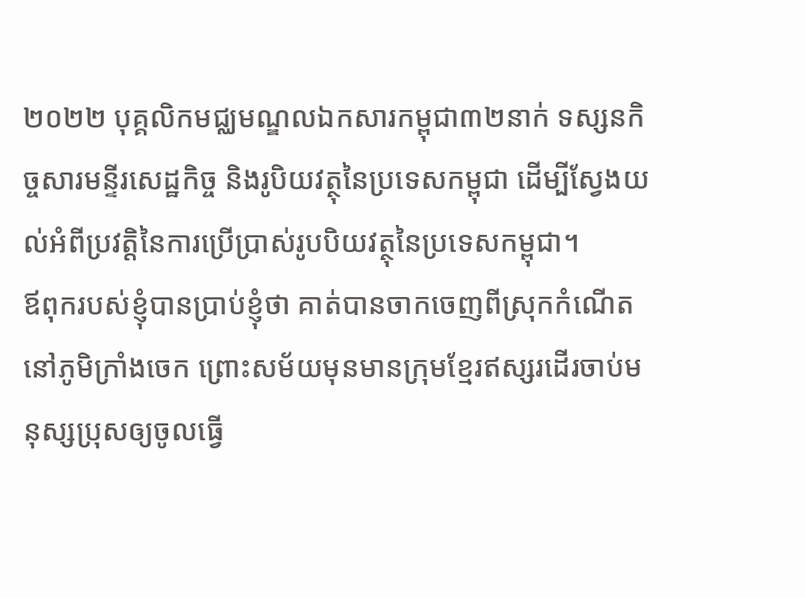២០២២ បុគ្គលិកមជ្ឈមណ្ឌលឯកសារកម្ពុជា៣២នាក់ ទស្សនកិច្ចសារមន្ទីរសេដ្ឋកិច្ច និងរូបិយវត្ថុនៃប្រទេសកម្ពុជា ដើម្បីស្វែងយល់អំពីប្រវត្តិនៃការប្រើប្រាស់រូបបិយវត្ថុនៃប្រទេសកម្ពុជា។
ឪពុករបស់ខ្ញុំបានប្រាប់ខ្ញុំថា គាត់បានចាកចេញពីស្រុកកំណើតនៅភូមិក្រាំងចេក ព្រោះសម័យមុនមានក្រុមខ្មែរឥស្សរដើរចាប់មនុស្សប្រុសឲ្យចូលធ្វើ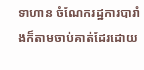ទាហាន ចំណែករដ្ឋការបារាំងក៏តាមចាប់គាត់ដែរដោយ